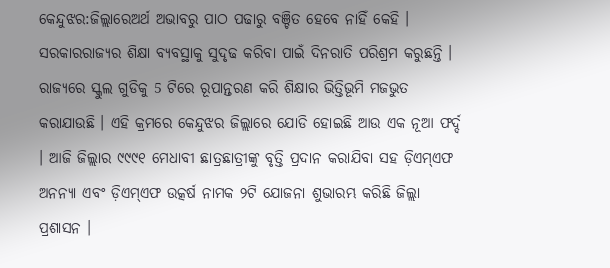କେନ୍ଦୁଝର:ଜିଲ୍ଲାରେଅର୍ଥ ଅଭାବରୁ ପାଠ ପଢାରୁ ବଞ୍ଚିତ ହେବେ ନାହିଁ କେହି । ସରକାରରାଜ୍ୟର ଶିକ୍ଷା ବ୍ୟବସ୍ଥାକୁ ସୁଦୃଢ କରିବା ପାଇଁ ଦିନରାତି ପରିଶ୍ରମ କରୁଛନ୍ତି । ରାଜ୍ୟରେ ସ୍କୁଲ ଗୁଡିକୁ 5 ଟିରେ ରୂପାନ୍ତରଣ କରି ଶିକ୍ଷାର ଭିତ୍ତିଭୂମି ମଜଭୁତ କରାଯାଉଛି । ଏହି କ୍ରମରେ କେନ୍ଦୁଝର ଜିଲ୍ଲାରେ ଯୋଡି ହୋଇଛି ଆଉ ଏକ ନୂଆ ଫର୍ଦ୍ଦ । ଆଜି ଜିଲ୍ଲାର ୯୯୯୧ ମେଧାବୀ ଛାତ୍ରଛାତ୍ରୀଙ୍କୁ ବୃତ୍ତି ପ୍ରଦାନ କରାଯିବା ସହ ଡ଼ିଏମ୍ଏଫ ଅନନ୍ୟା ଏବଂ ଡ଼ିଏମ୍ଏଫ ଉତ୍କର୍ଷ ନାମକ ୨ଟି ଯୋଜନା ଶୁଭାରମ୍ଭ କରିଛି ଜିଲ୍ଲା ପ୍ରଶାସନ ।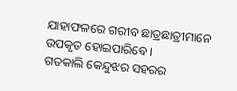ଯାହାଫଳରେ ଗରୀବ ଛାତ୍ରଛାତ୍ରୀମାନେ ଉପକୃତ ହୋଇପାରିବେ ।
ଗତକାଲି କେନ୍ଦୁଝର ସହରର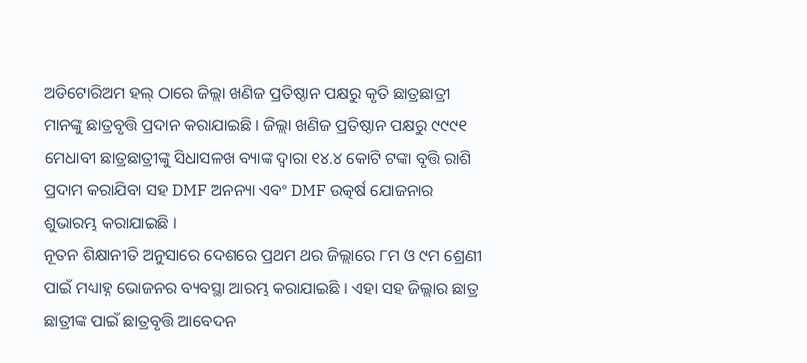ଅଡିଟୋରିଅମ ହଲ୍ ଠାରେ ଜିଲ୍ଲା ଖଣିଜ ପ୍ରତିଷ୍ଠାନ ପକ୍ଷରୁ କୃତି ଛାତ୍ରଛାତ୍ରୀ ମାନଙ୍କୁ ଛାତ୍ରବୃତ୍ତି ପ୍ରଦାନ କରାଯାଇଛି । ଜିଲ୍ଲା ଖଣିଜ ପ୍ରତିଷ୍ଠାନ ପକ୍ଷରୁ ୯୯୯୧ ମେଧାବୀ ଛାତ୍ରଛାତ୍ରୀଙ୍କୁ ସିଧାସଳଖ ବ୍ୟାଙ୍କ ଦ୍ବାରା ୧୪.୪ କୋଟି ଟଙ୍କା ବୃତ୍ତି ରାଶି ପ୍ରଦାମ କରାଯିବା ସହ DMF ଅନନ୍ୟା ଏବଂ DMF ଉତ୍କର୍ଷ ଯୋଜନାର ଶୁଭାରମ୍ଭ କରାଯାଇଛି ।
ନୂତନ ଶିକ୍ଷାନୀତି ଅନୁସାରେ ଦେଶରେ ପ୍ରଥମ ଥର ଜିଲ୍ଲାରେ ୮ମ ଓ ୯ମ ଶ୍ରେଣୀ ପାଇଁ ମଧ୍ୟାହ୍ନ ଭୋଜନର ବ୍ୟବସ୍ଥା ଆରମ୍ଭ କରାଯାଇଛି । ଏହା ସହ ଜିଲ୍ଲାର ଛାତ୍ର ଛାତ୍ରୀଙ୍କ ପାଇଁ ଛାତ୍ରବୃତ୍ତି ଆବେଦନ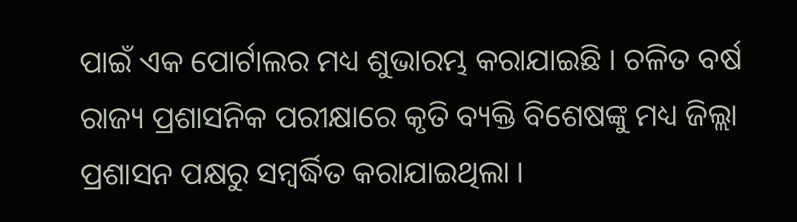ପାଇଁ ଏକ ପୋର୍ଟାଲର ମଧ୍ୟ ଶୁଭାରମ୍ଭ କରାଯାଇଛି । ଚଳିତ ବର୍ଷ ରାଜ୍ୟ ପ୍ରଶାସନିକ ପରୀକ୍ଷାରେ କୃତି ବ୍ୟକ୍ତି ବିଶେଷଙ୍କୁ ମଧ୍ୟ ଜିଲ୍ଲା ପ୍ରଶାସନ ପକ୍ଷରୁ ସମ୍ବର୍ଦ୍ଧିତ କରାଯାଇଥିଲା ।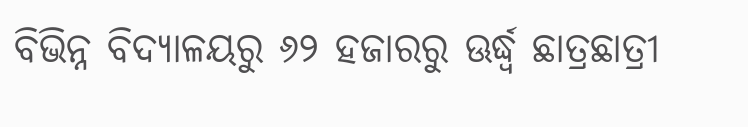ବିଭିନ୍ନ ବିଦ୍ୟାଳୟରୁ ୬୨ ହଜାରରୁ ଊର୍ଦ୍ଧ୍ବ ଛାତ୍ରଛାତ୍ରୀ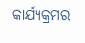କାର୍ଯ୍ୟକ୍ରମର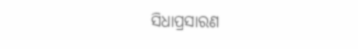ସିଧାପ୍ରସାରଣ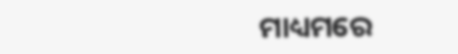ମାଧ୍ୟମରେ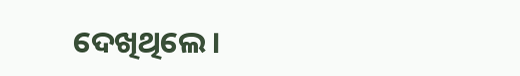ଦେଖିଥିଲେ ।